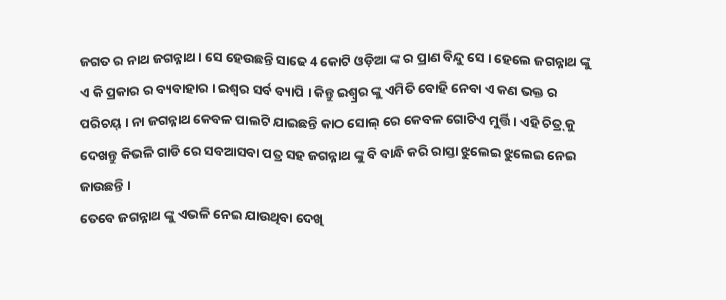ଜଗତ ର ନାଥ ଜଗନ୍ନାଥ । ସେ ହେଉଛନ୍ତି ସାଢେ 4 କୋଟି ଓଡ଼ିଆ ଙ୍କ ର ପ୍ରାଣ ବିନ୍ଦୁ ସେ । ହେଲେ ଜଗନ୍ନାଥ ଙ୍କୁ ଏ କି ପ୍ରକାର ର ବ୍ୟବାହାର । ଇଶ୍ବର ସର୍ବ ବ୍ୟାପି । କିନ୍ତୁ ଇଶ୍ବ୍ରର ଙ୍କୁ ଏମିତି ବୋହି ନେବା ଏ କଣ ଭକ୍ତ ର ପରିଚୟ୍ । ନା ଜଗନ୍ନାଥ କେବଳ ପାଲଟି ଯାଇଛନ୍ତି କାଠ ସୋଲ୍ ରେ କେବଳ ଗୋଟିଏ ମୁର୍ତ୍ତି । ଏହି ଚିତ୍ର୍ କୁ ଦେଖନ୍ତୁ କିଭଳି ଗାଡି ରେ ସବଆସବା ପତ୍ର ସହ ଜଗନ୍ନାଥ ଙ୍କୁ ବି ବାନ୍ଧି କରି ରାସ୍ତା ଝୁଲେଇ ଝୁଲେଇ ନେଇ ଜାଉଛନ୍ତି ।
ତେବେ ଜଗନ୍ନାଥ ଙ୍କୁ ଏଭଳି ନେଇ ଯାଉଥିବା ଦେଖି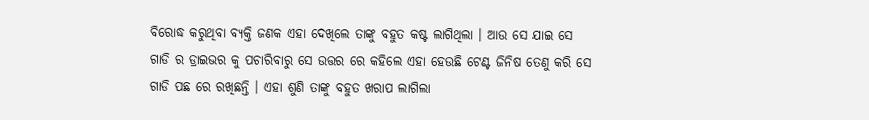ବିରୋଦ୍ଧ କରୁଥିବା ବ୍ୟକ୍ତି ଜଣକ ଏହା ଦେଖିଲେ ତାଙ୍କୁ ବହୁତ କଷ୍ଟ ଲାଗିଥିଲା । ଆଉ ସେ ଯାଇ ସେ ଗାଡି ର ଡ୍ରାଇଭର କୁ ପଚାରିବାରୁ ସେ ଉତ୍ତର ରେ କହିଲେ ଏହା ହେଉଛି ଟେଣ୍ଟ ଜିନିଷ ତେଣୁ କରି ସେ ଗାଡି ପଛ ରେ ରଖିଛନ୍ତି । ଏହା ଶୁଣି ତାଙ୍କୁ ବହୁତ ଖରାପ ଲାଗିଲା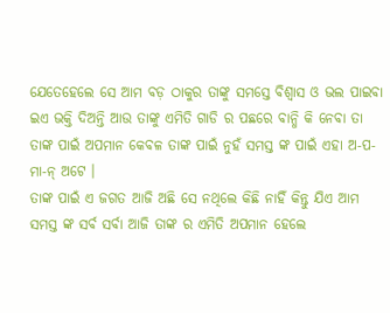ଯେତେହେଲେ ସେ ଆମ ବଡ଼ ଠାକୁର ତାଙ୍କୁ ସମସ୍ତେ ବିଶ୍ବାସ ଓ ଭଲ ପାଇବା ଇଏ ଭକ୍ତି ଦିଅନ୍ତି ଆଉ ତାଙ୍କୁ ଏମିତି ଗାଡି ର ପଛରେ ବାନ୍ଧି କି ନେବା ତା ତାଙ୍କ ପାଇଁ ଅପମାନ କେବଳ ତାଙ୍କ ପାଇଁ ନୁହଁ ସମସ୍ତ ଙ୍କ ପାଇଁ ଏହା ଅ-ପ-ମା-ନ୍ ଅଟେ ।
ତାଙ୍କ ପାଇଁ ଏ ଜଗତ ଆଜି ଅଛି ସେ ନଥିଲେ କିଛି ନାହିଁ କିନ୍ତୁ ଯିଏ ଆମ ସମସ୍ତ ଙ୍କ ସର୍ବ ସର୍ବା ଆଜି ତାଙ୍କ ର ଏମିତି ଅପମାନ ହେଲେ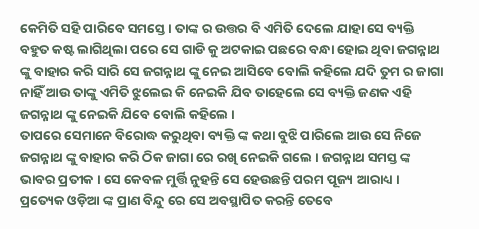କେମିତି ସହି ପାରିବେ ସମସ୍ତେ । ତାଙ୍କ ର ଉତ୍ତର ବି ଏମିତି ଦେଲେ ଯାହା ସେ ବ୍ୟକ୍ତି ବହୁତ କଷ୍ଟ ଲାଗିଥିଲା ପରେ ସେ ଗାଡି କୁ ଅଟକାଇ ପଛରେ ବନ୍ଧା ହୋଇ ଥିବା ଜଗନ୍ନାଥ ଙ୍କୁ ବାହାର କରି ସାରି ସେ ଜଗନ୍ନାଥ ଙ୍କୁ ନେଇ ଆସିବେ ବୋଲି କହିଲେ ଯଦି ତୁମ ର ଜାଗା ନାହିଁ ଆଉ ତାଙ୍କୁ ଏମିତି ଝୁଲେଇ କି ନେଇକି ଯିବ ତାହେଲେ ସେ ବ୍ୟକ୍ତି ଜଣକ ଏହି ଜଗନ୍ନାଥ ଙ୍କୁ ନେଇକି ଯିବେ ବୋଲି କହିଲେ ।
ତାପରେ ସେମାନେ ବିରୋଦ୍ଧ କରୁଥିବା ବ୍ୟକ୍ତି ଙ୍କ କଥା ବୁଝି ପାରିଲେ ଆଉ ସେ ନିଜେ ଜଗନ୍ନାଥ ଙ୍କୁ ବାହାର କରି ଠିକ ଜାଗା ରେ ରଖି ନେଇକି ଗଲେ । ଜଗନ୍ନାଥ ସମସ୍ତ ଙ୍କ ଭାବର ପ୍ରତୀକ । ସେ କେବଳ ମୁର୍ତ୍ତି ନୁହନ୍ତି ସେ ହେଉଛନ୍ତି ପରମ ପୂଜ୍ୟ ଆରାଧ୍ୟ । ପ୍ରତ୍ୟେକ ଓଡ଼ିଆ ଙ୍କ ପ୍ରାଣ ବିନ୍ଦୁ ରେ ସେ ଅବସ୍ଥାପିତ କରନ୍ତି ତେବେ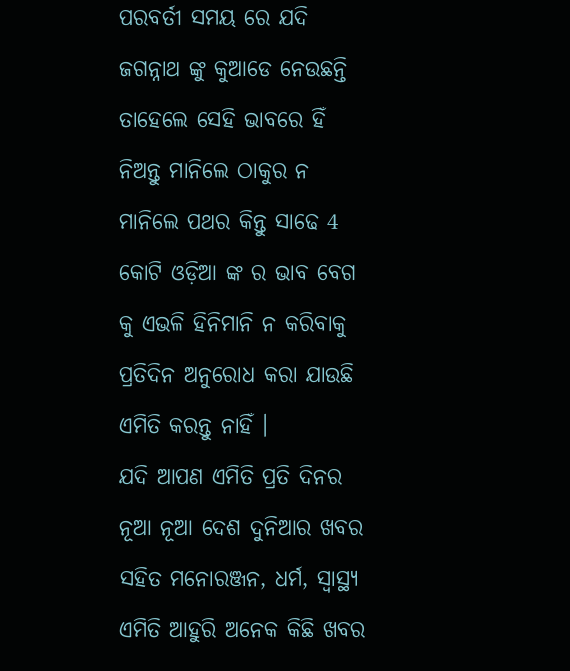ପରବର୍ତୀ ସମୟ ରେ ଯଦି ଜଗନ୍ନାଥ ଙ୍କୁ କୁଆଡେ ନେଉଛନ୍ତି ତାହେଲେ ସେହି ଭାବରେ ହିଁ ନିଅନ୍ତୁ ମାନିଲେ ଠାକୁର ନ ମାନିଲେ ପଥର କିନ୍ତୁ ସାଢେ 4 କୋଟି ଓଡ଼ିଆ ଙ୍କ ର ଭାବ ବେଗ କୁ ଏଭଳି ହିନିମାନି ନ କରିବାକୁ ପ୍ରତିଦିନ ଅନୁରୋଧ କରା ଯାଉଛି ଏମିତି କରନ୍ତୁ ନାହିଁ ।
ଯଦି ଆପଣ ଏମିତି ପ୍ରତି ଦିନର ନୂଆ ନୂଆ ଦେଶ ଦୁନିଆର ଖବର ସହିତ ମନୋରଞ୍ଜନ, ଧର୍ମ, ସ୍ୱାସ୍ଥ୍ୟ ଏମିତି ଆହୁରି ଅନେକ କିଛି ଖବର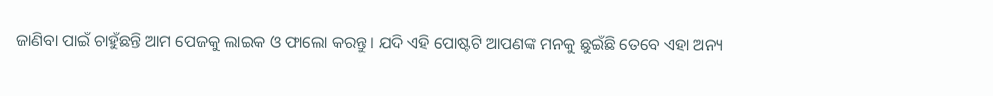ଜାଣିବା ପାଇଁ ଚାହୁଁଛନ୍ତି ଆମ ପେଜକୁ ଲାଇକ ଓ ଫାଲୋ କରନ୍ତୁ । ଯଦି ଏହି ପୋଷ୍ଟଟି ଆପଣଙ୍କ ମନକୁ ଛୁଇଁଛି ତେବେ ଏହା ଅନ୍ୟ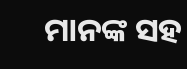ମାନଙ୍କ ସହ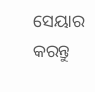ସେୟାର କରନ୍ତୁ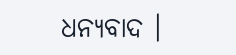ଧନ୍ୟବାଦ ।